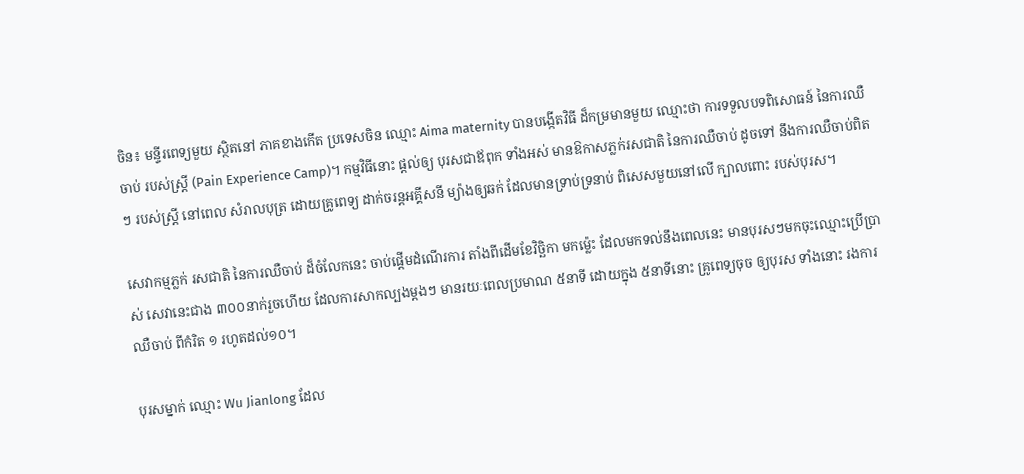ចិន៖ មន្ទីរពេទ្យមួយ ស្ថិតនៅ ភាគខាងកើត ប្រទេសចិន ឈ្មោះ Aima maternity បានបង្កើតវិធី ដ៏កម្រមានមួយ ឈ្មោះថា ការទទួលបទពិសោធន៍ នៃការឈឺចាប់ របស់ស្ត្រី (Pain Experience Camp)។ កម្មវិធីនោះ ផ្តល់ឲ្យ បុរសជាឪពុក ទាំងអស់ មានឱកាសភ្លក់រសជាតិ នៃការឈឺចាប់ ដូចទៅ នឹងការឈឺចាប់ពិតៗ របស់ស្រ្តី នៅពេល សំរាលបុត្រ ដោយគ្រូពេទ្យ ដាក់ចរន្តអគ្គីសនី ម្យ៉ាងឲ្យឆក់ ដែលមានទ្រាប់ទ្រនាប់ ពិសេសមួយនៅលើ ក្បាលពោះ របស់បុរស។

សេវាកម្មភ្លក់ រសជាតិ នៃការឈឺចាប់ ដ៏ចំលែកនេះ ចាប់ផ្តើមដំណើរការ តាំងពីដើមខែវិច្ឆិកា មកម្ល៉េះ ដែលមកទល់នឹងពេលនេះ មានបុរសៗមកចុះឈ្មោះប្រើប្រាស់ សេវានេះជាង ៣០០នាក់រួចហើយ ដែលការសាកល្បងម្តងៗ មានរយៈពេលប្រមាណ ៥នាទី ដោយក្នុង ៥នាទីនោះ គ្រូពេទ្យចុច ឲ្យបុរស ទាំងនោះ រងការឈឺចាប់ ពីកំរិត ១ រហូតដល់១០។

បុរសម្នាក់ ឈ្មោះ Wu Jianlong ដែល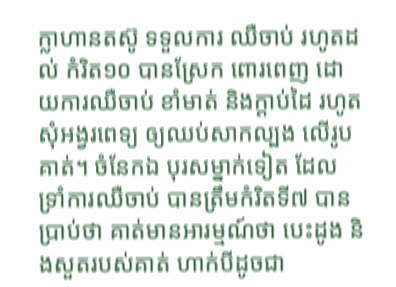ក្លាហានតស៊ូ ទទួលការ ឈឺចាប់ រហូតដល់ កំរិត១០ បានស្រែក ពោរពេញ ដោយការឈឺចាប់ ខាំមាត់ និងក្តាប់ដៃ រហូតសុំអង្វរពេទ្យ ឲ្យឈប់សាកល្បង លើរូបគាត់។ ចំនែកឯ បុរសម្នាក់ទៀត ដែលទ្រាំការឈឺចាប់ បានត្រឹមកំរិតទី៧ បានប្រាប់ថា គាត់មានអារម្មណ៍ថា បេះដូង និងសួតរបស់គាត់ ហាក់បីដូចជា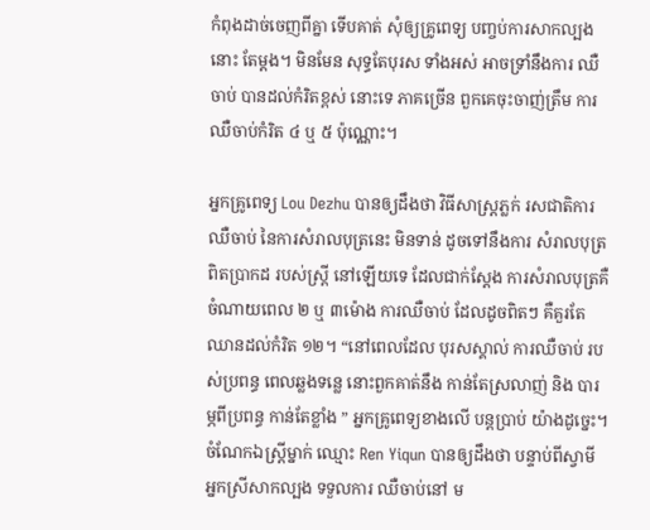កំពុងដាច់ចេញពីគ្នា ទើបគាត់ សុំឲ្យគ្រូពេទ្យ បញ្ចប់ការសាកល្បងនោះ តែម្តង។ មិនមែន សុទ្ធតែបុរស ទាំងអស់ អាចទ្រាំនឹងការ ឈឺចាប់ បានដល់កំរិតខ្ពស់ នោះទេ ភាគច្រើន ពួកគេចុះចាញ់ត្រឹម ការឈឺចាប់កំរិត ៤ ឬ ៥ ប៉ុណ្ណោះ។

អ្នកគ្រូពេទ្យ Lou Dezhu បានឲ្យដឹងថា វិធីសាស្ត្រភ្លក់ រសជាតិការឈឺចាប់ នៃការសំរាលបុត្រនេះ មិនទាន់ ដូចទៅនឹងការ សំរាលបុត្រពិតប្រាកដ របស់ស្ត្រី នៅឡើយទេ ដែលជាក់ស្តែង ការសំរាលបុត្រគឺ ចំណាយពេល ២ ឬ ៣ម៉ោង ការឈឺចាប់ ដែលដូចពិតៗ គឺគួរតែ ឈានដល់កំរិត ១២។ “នៅពេលដែល បុរសស្គាល់ ការឈឺចាប់ របស់ប្រពន្ធ ពេលឆ្លងទន្លេ នោះពួកគាត់នឹង កាន់តែស្រលាញ់ និង បារម្ភពីប្រពន្ធ កាន់តែខ្លាំង ” អ្នកគ្រូពេទ្យខាងលើ បន្តប្រាប់ យ៉ាងដូច្នេះ។ ចំណែកឯស្រ្តីម្នាក់ ឈ្មោះ Ren Yiqun បានឲ្យដឹងថា បន្ទាប់ពីស្វាមី អ្នកស្រីសាកល្បង ទទួលការ ឈឺចាប់នៅ ម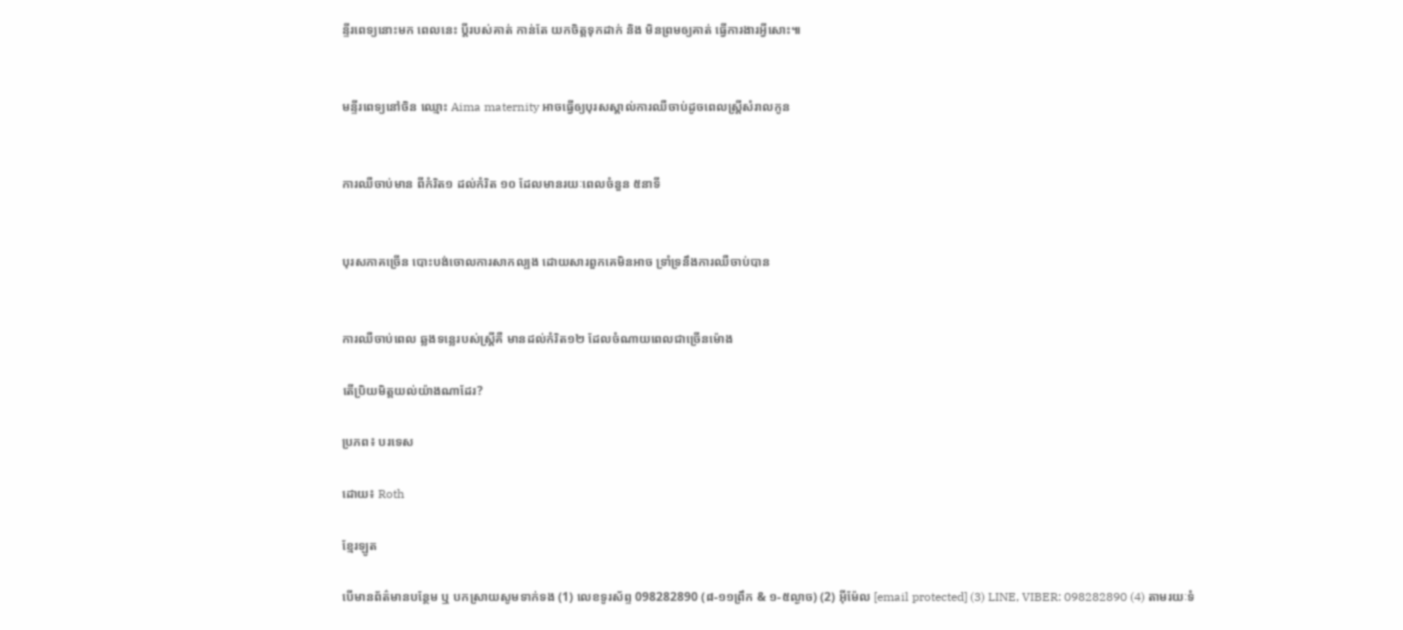ន្ទីរពេទ្យនោះមក ពេលនេះ ប្តីរបស់គាត់ កាន់តែ យកចិត្តទុកដាក់ និង មិនព្រមឲ្យគាត់ ធ្វើការងារអ្វីសោះ៕


មន្ទីរពេទ្យនៅចិន ឈ្មោះ Aima maternity អាចធ្វើឲ្យបុរសស្គាល់ការឈឺចាប់ដូចពេលស្រី្តសំរាលកូន


ការឈឺចាប់មាន ពីកំរិត១ ដល់កំរិត ១០ ដែលមានរយៈពេលចំនួន ៥នាទី


បុរសភាគច្រើន បោះបង់ចោលការសាកល្បង ដោយសារពួកគេមិនអាច ទាំ្រទ្រនឹងការឈឺចាប់បាន


ការឈឺចាប់ពេល ឆ្លងទន្លេរបស់ស្ត្រីគឺ មានដល់កំរិត១២ ដែលចំណាយពេលជាច្រើនម៉ោង

តើប្រិយមិត្តយល់យ៉ាងណាដែរ?

ប្រភព៖ បរទេស

ដោយ៖ Roth

ខ្មែរឡូត

បើមានព័ត៌មានបន្ថែម ឬ បកស្រាយសូមទាក់ទង (1) លេខទូរស័ព្ទ 098282890 (៨-១១ព្រឹក & ១-៥ល្ងាច) (2) អ៊ីម៉ែល [email protected] (3) LINE, VIBER: 098282890 (4) តាមរយៈទំ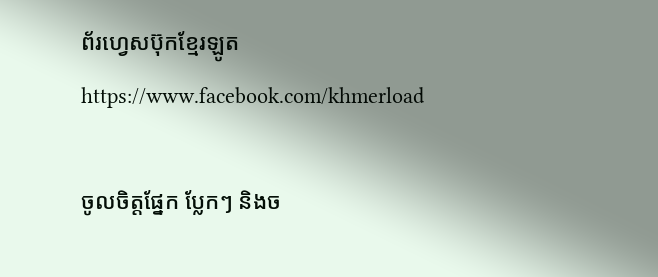ព័រហ្វេសប៊ុកខ្មែរឡូត https://www.facebook.com/khmerload

ចូលចិត្តផ្នែក ប្លែកៗ និងច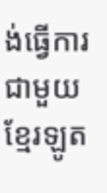ង់ធ្វើការជាមួយខ្មែរឡូត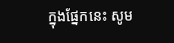ក្នុងផ្នែកនេះ សូម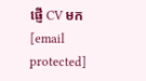ផ្ញើ CV មក [email protected]